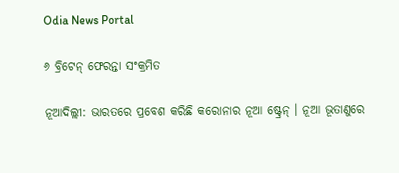Odia News Portal

୬ ବ୍ରିଟେନ୍ ଫେରନ୍ତା ସଂକ୍ରମିତ

ନୂଆଦିଲ୍ଲୀ: ଭାରତରେ ପ୍ରବେଶ କରିଛି କରୋନାର ନୂଆ ଷ୍ଟ୍ରେନ୍ । ନୂଆ ଭୂତାଣୁରେ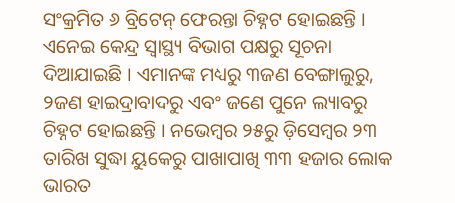ସଂକ୍ରମିତ ୬ ବ୍ରିଟେନ୍ ଫେରନ୍ତା ଚିହ୍ନଟ ହୋଇଛନ୍ତି । ଏନେଇ କେନ୍ଦ୍ର ସ୍ୱାସ୍ଥ୍ୟ ବିଭାଗ ପକ୍ଷରୁ ସୂଚନା ଦିଆଯାଇଛି । ଏମାନଙ୍କ ମଧ୍ୟରୁ ୩ଜଣ ବେଙ୍ଗାଲୁରୁ, ୨ଜଣ ହାଇଦ୍ରାବାଦରୁ ଏବଂ ଜଣେ ପୁନେ ଲ୍ୟାବରୁ ଚିହ୍ନଟ ହୋଇଛନ୍ତି । ନଭେମ୍ବର ୨୫ରୁ ଡ଼ିସେମ୍ବର ୨୩ ତାରିଖ ସୁଦ୍ଧା ୟୁକେରୁ ପାଖାପାଖି ୩୩ ହଜାର ଲୋକ ଭାରତ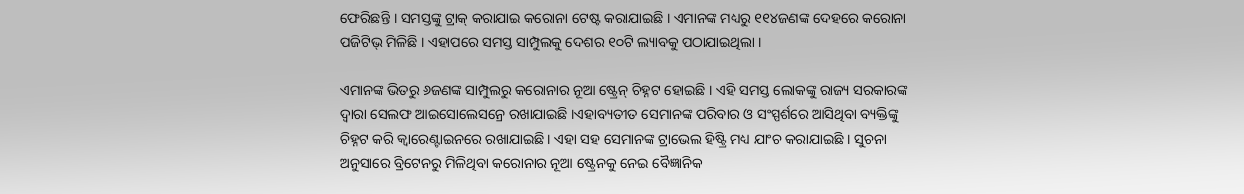ଫେରିଛନ୍ତି । ସମସ୍ତଙ୍କୁ ଟ୍ରାକ୍ କରାଯାଇ କରୋନା ଟେଷ୍ଟ କରାଯାଇଛି । ଏମାନଙ୍କ ମଧ୍ୟରୁ ୧୧୪ଜଣଙ୍କ ଦେହରେ କରୋନା ପଜିଟିଭ୍ ମିଳିଛି । ଏହାପରେ ସମସ୍ତ ସାମ୍ପୁଲକୁ ଦେଶର ୧୦ଟି ଲ୍ୟାବକୁ ପଠାଯାଇଥିଲା ।

ଏମାନଙ୍କ ଭିତରୁ ୬ଜଣଙ୍କ ସାମ୍ପୁଲରୁ କରୋନାର ନୂଆ ଷ୍ଟ୍ରେନ୍ ଚିହ୍ନଟ ହୋଇଛି । ଏହି ସମସ୍ତ ଲୋକଙ୍କୁ ରାଜ୍ୟ ସରକାରଙ୍କ ଦ୍ୱାରା ସେଲଫ ଆଇସୋଲେସନ୍ରେ ରଖାଯାଇଛି ।ଏହାବ୍ୟତୀତ ସେମାନଙ୍କ ପରିବାର ଓ ସଂସ୍ପର୍ଶରେ ଆସିଥିବା ବ୍ୟକ୍ତିଙ୍କୁ ଚିହ୍ନଟ କରି କ୍ୱାରେଣ୍ଟାଇନରେ ରଖାଯାଇଛି । ଏହା ସହ ସେମାନଙ୍କ ଟ୍ରାଭେଲ ହିଷ୍ଟ୍ରି ମଧ୍ୟ ଯାଂଚ କରାଯାଇଛି । ସୁଚନା ଅନୁସାରେ ବ୍ରିଟେନରୁ ମିଳିଥିବା କରୋନାର ନୂଆ ଷ୍ଟ୍ରେନକୁ ନେଇ ବୈଜ୍ଞାନିକ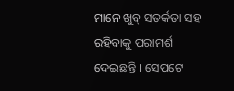ମାନେ ଖୁବ୍ ସତର୍କତା ସହ ରହିବାକୁ ପରାମର୍ଶ ଦେଇଛନ୍ତି । ସେପଟେ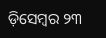ଡ଼ିସେମ୍ବର ୨୩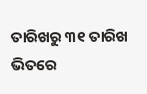ତାରିଖରୁ ୩୧ ତାରିଖ ଭିତରେ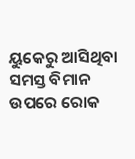ୟୁକେରୁ ଆସିଥିବା ସମସ୍ତ ବିମାନ ଉପରେ ରୋକ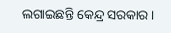ଲଗାଇଛନ୍ତି କେନ୍ଦ୍ର ସରକାର ।